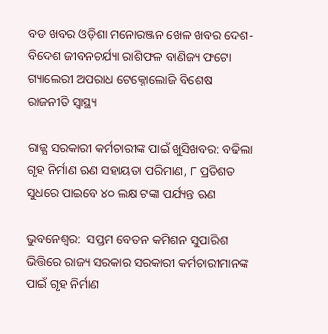ବଡ ଖବର ଓଡ଼ିଶା ମନୋରଞ୍ଜନ ଖେଳ ଖବର ଦେଶ- ବିଦେଶ ଜୀବନଚର୍ଯ୍ୟା ରାଶିଫଳ ବାଣିଜ୍ୟ ଫଟୋ ଗ୍ୟାଲେରୀ ଅପରାଧ ଟେକ୍ନୋଲୋଜି ବିଶେଷ ରାଜନୀତି ସ୍ଵାସ୍ଥ୍ୟ

ରାଜ୍ଯ ସରକାରୀ କର୍ମଚାରୀଙ୍କ ପାଇଁ ଖୁସିଖବର: ବଢିଲା ଗୃହ ନିର୍ମାଣ ଋଣ ସହାୟତା ପରିମାଣ, ୮ ପ୍ରତିଶତ ସୁଧରେ ପାଇବେ ୪୦ ଲକ୍ଷ ଟଙ୍କା ପର୍ଯ୍ୟନ୍ତ ଋଣ

ଭୁବନେଶ୍ବର:  ସପ୍ତମ ବେତନ କମିଶନ ସୁପାରିଶ ଭିତ୍ତିରେ ରାଜ୍ୟ ସରକାର ସରକାରୀ କର୍ମଚାରୀମାନଙ୍କ ପାଇଁ ଗୃହ ନିର୍ମାଣ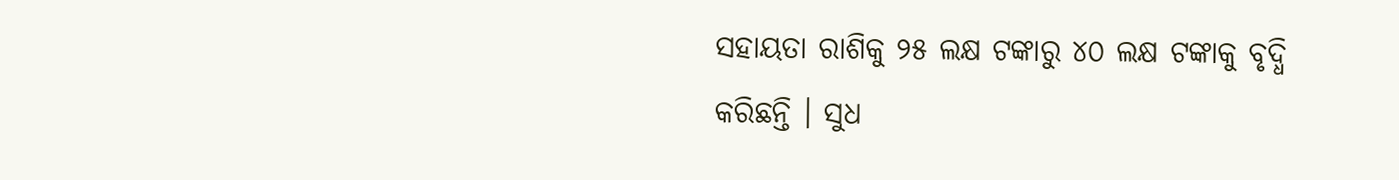ସହାୟତା ରାଶିକୁ ୨୫ ଲକ୍ଷ ଟଙ୍କାରୁ ୪୦ ଲକ୍ଷ ଟଙ୍କାକୁ ବୃଦ୍ଧି କରିଛନ୍ତି । ସୁଧ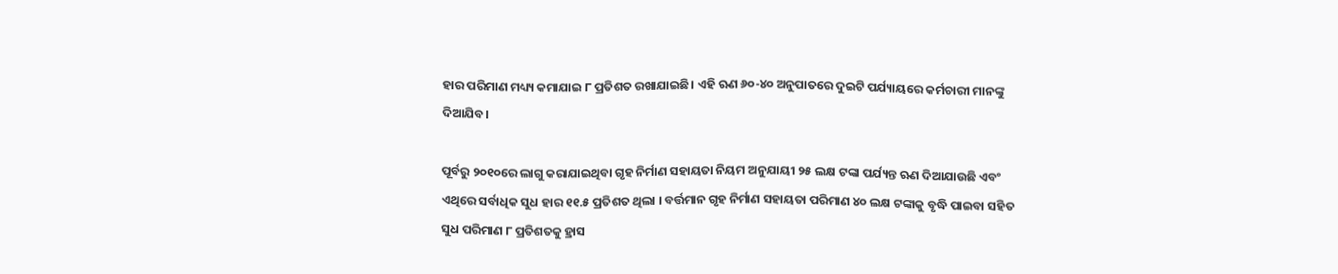ହାର ପରିମାଣ ମଧ୍ୟ୍ୟ କମାଯାଇ ୮ ପ୍ରତିଶତ ରଖାଯାଇଛି। ଏହି ଋଣ ୬୦-୪୦ ଅନୁପାତରେ ଦୁଇଟି ପର୍ଯ୍ୟାୟରେ କର୍ମଚାରୀ ମାନଙ୍କୁ ଦିଆଯିବ।

ପୂର୍ବରୁ ୨୦୧୦ରେ ଲାଗୁ କରାଯାଇଥିବା ଗୃହ ନିର୍ମାଣ ସହାୟତା ନିୟମ ଅନୁଯାୟୀ ୨୫ ଲକ୍ଷ ଟଙ୍କା ପର୍ଯ୍ୟନ୍ତ ଋଣ ଦିଆଯାଉଛି ଏବଂ ଏଥିରେ ସର୍ବାଧିକ ସୁଧ ହାର ୧୧.୫ ପ୍ରତିଶତ ଥିଲା । ବର୍ତ୍ତମାନ ଗୃହ ନିର୍ମାଣ ସହାୟତା ପରିମାଣ ୪୦ ଲକ୍ଷ ଟଙ୍କାକୁ ବୃଦ୍ଧି ପାଇବା ସହିତ ସୁଧ ପରିମାଣ ୮ ପ୍ରତିଶତକୁ ହ୍ରାସ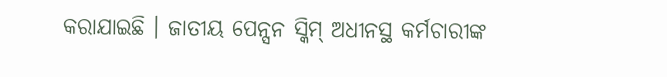କରାଯାଇଛି । ଜାତୀୟ ପେନ୍ସନ ସ୍କିମ୍ ଅଧୀନସ୍ଥ କର୍ମଚାରୀଙ୍କ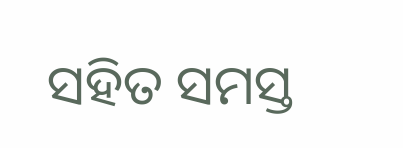ସହିତ ସମସ୍ତ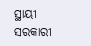ସ୍ଥାୟୀ ସରକାରୀ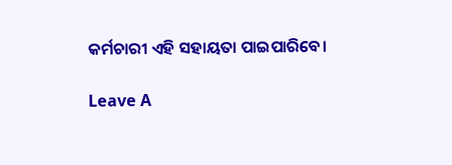କର୍ମଚାରୀ ଏହି ସହାୟତା ପାଇପାରିବେ।

Leave A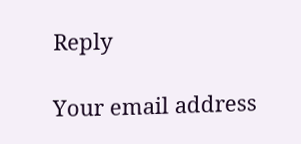Reply

Your email address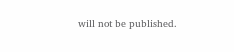will not be published.